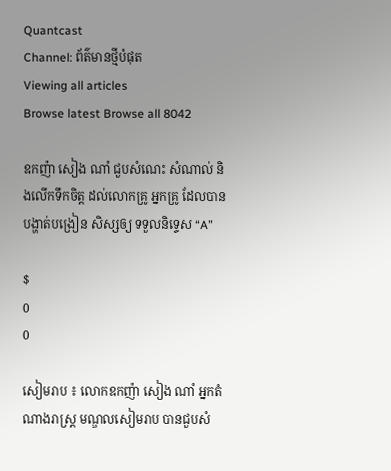Quantcast
Channel: ព័ត៌មានថ្មីបំផុត
Viewing all articles
Browse latest Browse all 8042

ឧកញ៉ា សៀង ណាំ ជួបសំណេះ សំណាល់ និងលើកទឹកចិត្ត ដល់លោកគ្រូ អ្នកគ្រូ ដែលបាន បង្ហាត់បង្រៀន សិស្សឲ្យ ទទួលនិទ្ទេស “A”

$
0
0

សៀមរាប ៖ លោកឧកញ៉ា សៀង ណាំ អ្នកតំណាងរាស្រ្ដ មណ្ឌលសៀមរាប បានជួបសំ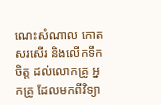ណេះសំណាល កោត សរសើរ និងលើកទឹកចិត្ត ដល់លោកគ្រូ អ្នកគ្រូ ដែលមកពីវិទ្យា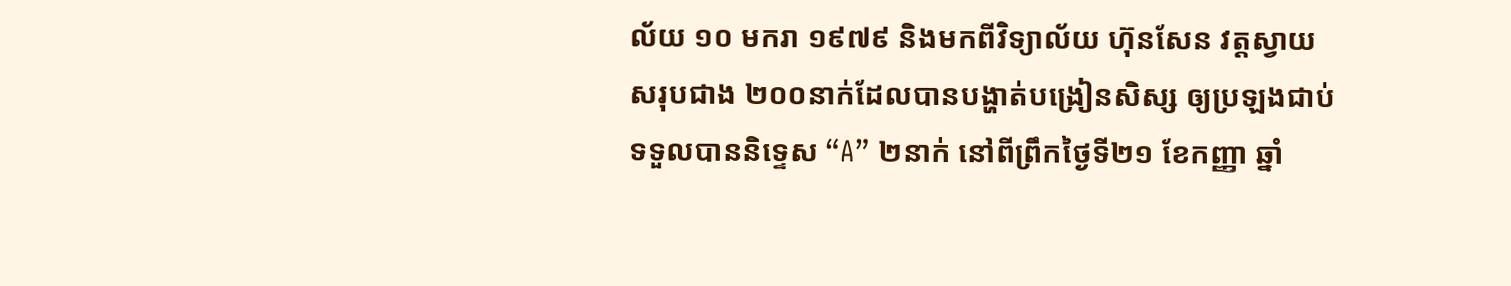ល័យ ១០ មករា ១៩៧៩ និងមកពីវិទ្យាល័យ ហ៊ុនសែន វត្តស្វាយ សរុបជាង ២០០នាក់ដែលបានបង្ហាត់បង្រៀនសិស្ស ឲ្យប្រឡងជាប់ ទទួលបាននិទ្ទេស “A” ២នាក់ នៅពីព្រឹកថ្ងៃទី២១ ខែកញ្ញា ឆ្នាំ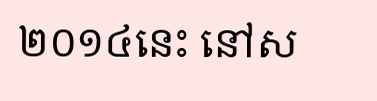២០១៤នេះ នៅស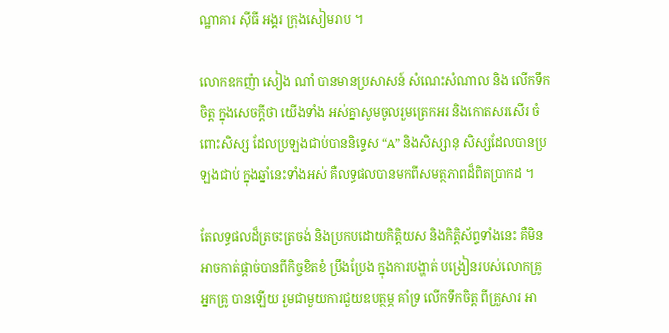ណ្ឋាគារ ស៊ីធី អង្គរ ក្រុងសៀមរាប ។

លោកឧកញ៉ា សៀង ណាំ បានមានប្រសាសន៍ សំណេះសំណាល និង លើកទឹកចិត្ដ ក្នុងសេចក្ដីថា យើងទាំង អស់គ្នាសូមចូលរួមត្រេកអរ និងកោតសរសើរ ចំពោះសិស្ស ដែលប្រឡងជាប់បាននិទ្ទេស “A” និងសិស្សានុ សិស្សដែលបានប្រឡងជាប់ ក្នុងឆ្នាំនេះទាំងអស់ គឺលទ្ធផលបានមកពីសមត្ថភាពដ៏ពិតប្រាកដ ។

តែលទ្ធផលដ៏ត្រចះត្រចង់ និងប្រកបដោយកិត្តិយស និងកិត្តិស័ព្ទទាំងនេះ គឺមិនអាចកាត់ផ្ដាច់បានពីកិច្ចខិតខំ ប្រឹងប្រែង ក្នុងការបង្ហាត់ បង្រៀនរបស់លោកគ្រូ អ្នកគ្រូ បានឡើយ រួមជាមួយការជួយឧបត្ថម្ភ គាំទ្រ លើកទឹកចិត្ត ពីគ្រួសារ អា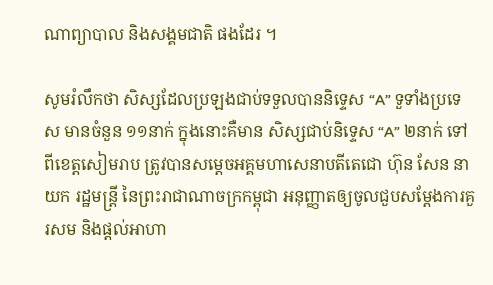ណាព្យាបាល និងសង្គមជាតិ ផងដែរ ។

សូមរំលឹកថា សិស្សដែលប្រឡងជាប់ទទួលបាននិទ្ទេស “A” ទួទាំងប្រទេស មានចំនួន ១១នាក់ ក្នុងនោះគឺមាន សិស្សជាប់និទ្ទេស “A” ២នាក់ ទៅពីខេត្តសៀមរាប ត្រូវបានសម្តេចអគ្គមហាសេនាបតីតេជោ ហ៊ុន សែន នាយក រដ្ឋមន្ត្រី នៃព្រះរាជាណាចក្រកម្ពុជា អនុញ្ញាតឲ្យចូលជួបសម្តែងការគួរសម និងផ្តល់អាហា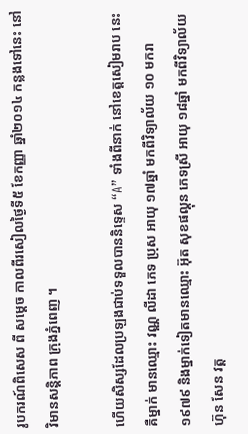រូបករណ៍ពិសេស ពី សម្តេច កាលពីរសៀលថ្ងៃទី៥ ខែកញ្ញា ឆ្នាំ២០១៤ កន្លងទៅនេះ នៅវិមានសន្តិភាព ក្រុងភ្នំពេញ ។

ហើយសិស្សដែលប្រឡងជាប់ទទួលបាននិទ្ទេស “A” ទាំងពីនាក់ នៅខេត្តសៀមរាប នេះ គឺម្នាក់ មានឈ្មោះ វណ្ណ លីដា ភេទ ប្រុស អាយុ ១៧ឆ្នាំ មកពីវិទ្យាល័យ ១០ មករា ១៩៧៩ និងម្នាក់ទៀតមានឈ្មោះ អ៊ុត សុខផល្គុន ភេទស្រី អាយុ ១៨ឆ្នាំ មកពីវិទ្យាល័យ ហ៊ុន សែន វត្ត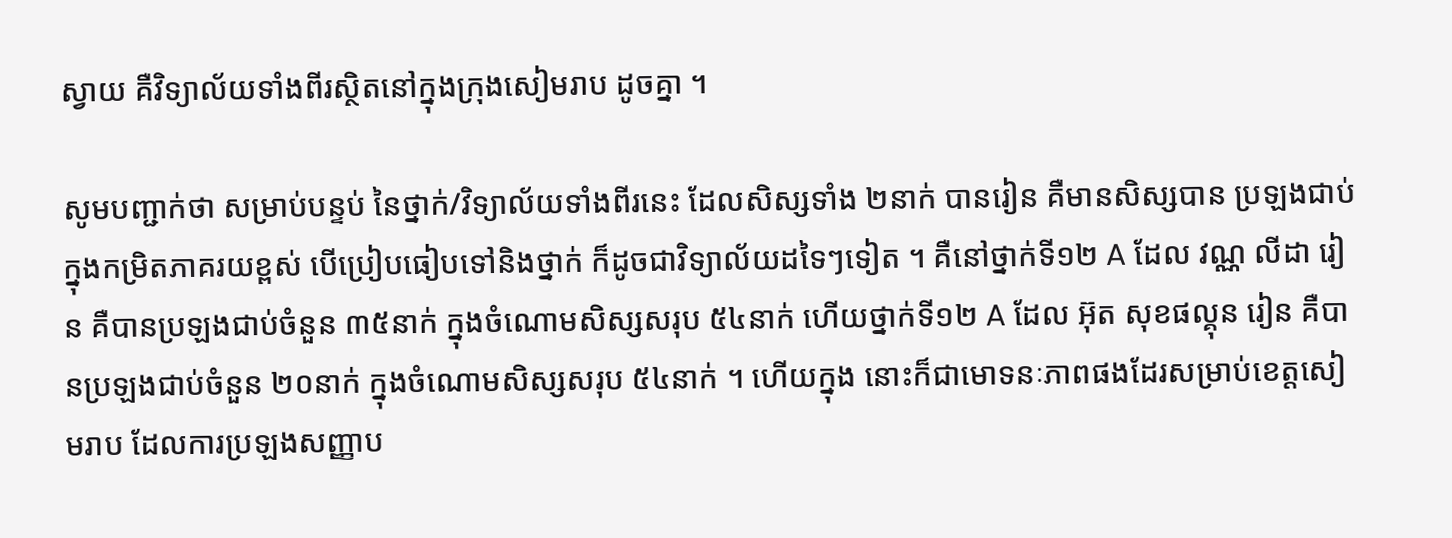ស្វាយ គឺវិទ្យាល័យទាំងពីរស្ថិតនៅក្នុងក្រុងសៀមរាប ដូចគ្នា ។

សូមបញ្ជាក់ថា សម្រាប់បន្ទប់ នៃថ្នាក់/វិទ្យាល័យទាំងពីរនេះ ដែលសិស្សទាំង ២នាក់ បានរៀន គឺមានសិស្សបាន ប្រឡងជាប់ ក្នុងកម្រិតភាគរយខ្ពស់ បើប្រៀបធៀបទៅនិងថ្នាក់ ក៏ដូចជាវិទ្យាល័យដទៃៗទៀត ។ គឺនៅថ្នាក់ទី១២ A ដែល វណ្ណ លីដា រៀន គឺបានប្រឡងជាប់ចំនួន ៣៥នាក់ ក្នុងចំណោមសិស្សសរុប ៥៤នាក់ ហើយថ្នាក់ទី១២ A ដែល អ៊ុត សុខផល្គុន រៀន គឺបានប្រឡងជាប់ចំនួន ២០នាក់ ក្នុងចំណោមសិស្សសរុប ៥៤នាក់ ។ ហើយក្នុង នោះក៏ជាមោទនៈភាពផងដែរសម្រាប់ខេត្តសៀមរាប ដែលការប្រឡងសញ្ញាប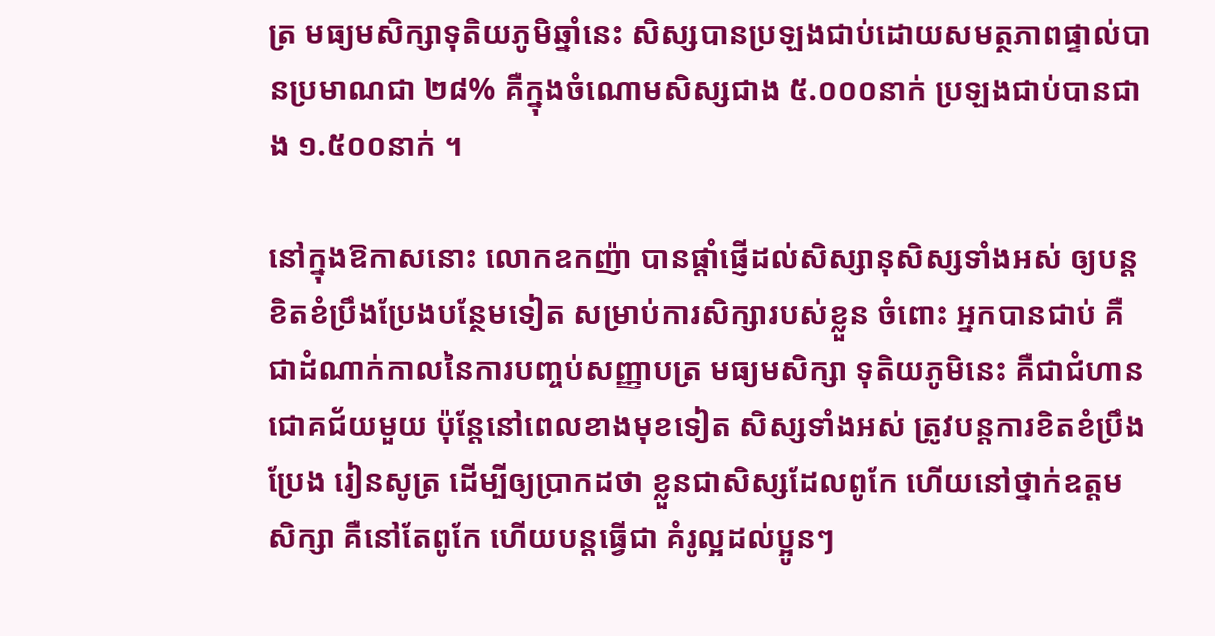ត្រ មធ្យមសិក្សាទុតិយភូមិឆ្នាំនេះ សិស្សបានប្រឡងជាប់ដោយសមត្ថភាពផ្ទាល់បានប្រមាណជា ២៨% គឺក្នុងចំណោមសិស្សជាង ៥.០០០នាក់ ប្រឡងជាប់បានជាង ១.៥០០នាក់ ។

នៅក្នុងឱកាសនោះ លោកឧកញ៉ា បានផ្ដាំផ្ញើដល់សិស្សានុសិស្សទាំងអស់ ឲ្យបន្ដខិតខំប្រឹងប្រែងបន្ថែមទៀត សម្រាប់ការសិក្សារបស់ខ្លួន ចំពោះ អ្នកបានជាប់ គឺជាដំណាក់កាលនៃការបញ្ចប់សញ្ញាបត្រ មធ្យមសិក្សា ទុតិយភូមិនេះ គឺជាជំហានជោគជ័យមួយ ប៉ុន្តែនៅពេលខាងមុខទៀត សិស្សទាំងអស់ ត្រូវបន្តការខិតខំប្រឹងប្រែង រៀនសូត្រ ដើម្បីឲ្យប្រាកដថា ខ្លួនជាសិស្សដែលពូកែ ហើយនៅថ្នាក់ឧត្ដមសិក្សា គឺនៅតែពូកែ ហើយបន្ដធ្វើជា គំរូល្អដល់ប្អូនៗ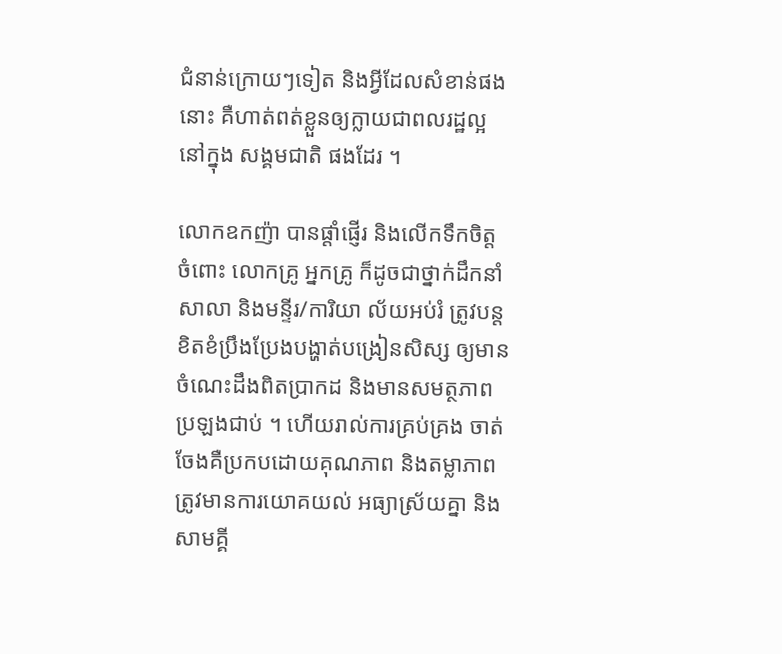ជំនាន់ក្រោយៗទៀត និងអ្វីដែលសំខាន់ផងនោះ គឺហាត់ពត់ខ្លួនឲ្យក្លាយជាពលរដ្ឋល្អ នៅក្នុង សង្គមជាតិ ផងដែរ ។

លោកឧកញ៉ា បានផ្ដាំផ្ញើរ និងលើកទឹកចិត្ត ចំពោះ លោកគ្រូ អ្នកគ្រូ ក៏ដូចជាថ្នាក់ដឹកនាំសាលា និងមន្ទីរ/ការិយា ល័យអប់រំ ត្រូវបន្ដខិតខំប្រឹងប្រែងបង្ហាត់បង្រៀនសិស្ស ឲ្យមានចំណេះដឹងពិតប្រាកដ និងមានសមត្ថភាព ប្រឡងជាប់ ។ ហើយរាល់ការគ្រប់គ្រង ចាត់ចែងគឺប្រកបដោយគុណភាព និងតម្លាភាព ត្រូវមានការយោគយល់ អធ្យាស្រ័យគ្នា និងសាមគ្គី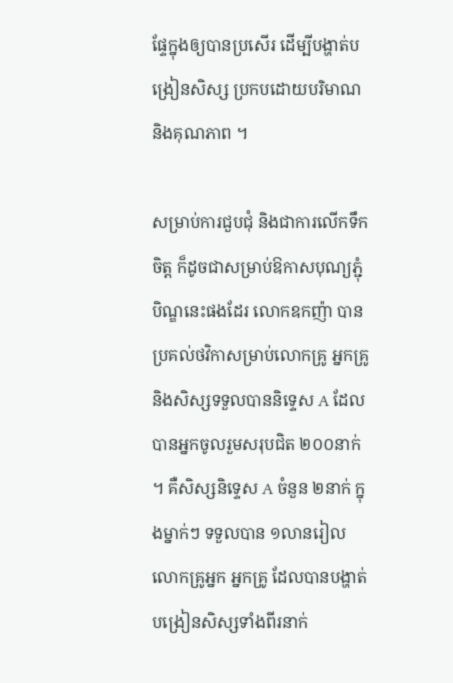ផ្ទែក្នុងឲ្យបានប្រសើរ ដើម្បីបង្ហាត់បង្រៀនសិស្ស ប្រកបដោយបរិមាណ និងគុណភាព ។

សម្រាប់ការជួបជុំ និងជាការលើកទឹកចិត្ត ក៏ដូចជាសម្រាប់ឱកាសបុណ្យភ្ជុំបិណ្ឌនេះផងដែរ លោកឧកញ៉ា បាន ប្រគល់ថវិកាសម្រាប់លោកគ្រូ អ្នកគ្រូ និងសិស្សទទួលបាននិទ្ទេស A ដែលបានអ្នកចូលរួមសរុបជិត ២០០នាក់ ។ គឺសិស្សនិទ្ទេស A ចំនួន ២នាក់ ក្នុងម្នាក់ៗ ទទួលបាន ១លានរៀល លោកគ្រូអ្នក អ្នកគ្រូ ដែលបានបង្ហាត់ បង្រៀនសិស្សទាំងពីរនាក់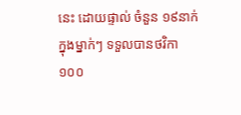នេះ ដោយផ្ទាល់ ចំនួន ១៩នាក់ ក្នុងម្នាក់ៗ ទទួលបានថវិកា ១០០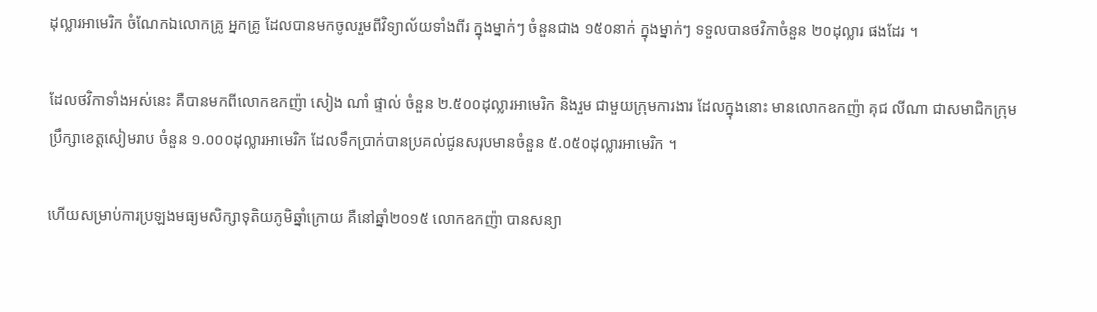ដុល្លារអាមេរិក ចំណែកឯលោកគ្រូ អ្នកគ្រូ ដែលបានមកចូលរួមពីវិទ្យាល័យទាំងពីរ ក្នុងម្នាក់ៗ ចំនួនជាង ១៥០នាក់ ក្នុងម្នាក់ៗ ទទួលបានថវិកាចំនួន ២០ដុល្លារ ផងដែរ ។

ដែលថវិកាទាំងអស់នេះ គឺបានមកពីលោកឧកញ៉ា សៀង ណាំ ផ្ទាល់ ចំនួន ២.៥០០ដុល្លារអាមេរិក និងរួម ជាមួយក្រុមការងារ ដែលក្នុងនោះ មានលោកឧកញ៉ា គុជ លីណា ជាសមាជិកក្រុមប្រឹក្សាខេត្តសៀមរាប ចំនួន ១.០០០ដុល្លារអាមេរិក ដែលទឹកប្រាក់បានប្រគល់ជូនសរុបមានចំនួន ៥.០៥០ដុល្លារអាមេរិក ។

ហើយសម្រាប់ការប្រឡងមធ្យមសិក្សាទុតិយភូមិឆ្នាំក្រោយ គឺនៅឆ្នាំ២០១៥ លោកឧកញ៉ា បានសន្យា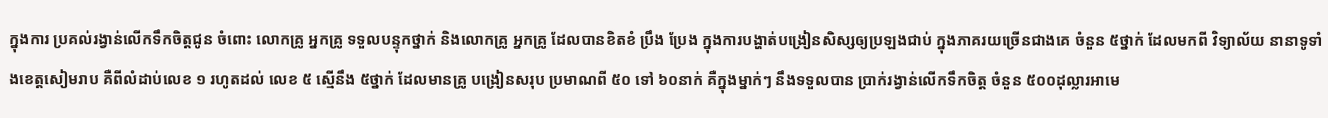ក្នុងការ ប្រគល់រង្វាន់លើកទឹកចិត្តជូន ចំពោះ លោកគ្រូ អ្នកគ្រូ ទទួលបន្ទុកថ្នាក់ និងលោកគ្រូ អ្នកគ្រូ ដែលបានខិតខំ ប្រឹង ប្រែង ក្នុងការបង្ហាត់បង្រៀនសិស្សឲ្យប្រឡងជាប់ ក្នុងភាគរយច្រើនជាងគេ ចំនួន ៥ថ្នាក់ ដែលមកពី វិទ្យាល័យ នានាទូទាំងខេត្តសៀមរាប គឺពីលំដាប់លេខ ១ រហូតដល់ លេខ ៥ ស្មើនឹង ៥ថ្នាក់ ដែលមានគ្រូ បង្រៀនសរុប ប្រមាណពី ៥០ ទៅ ៦០នាក់ គឺក្នុងម្នាក់ៗ នឹងទទួលបាន ប្រាក់រង្វាន់លើកទឹកចិត្ត ចំនួន ៥០០ដុល្លារអាមេ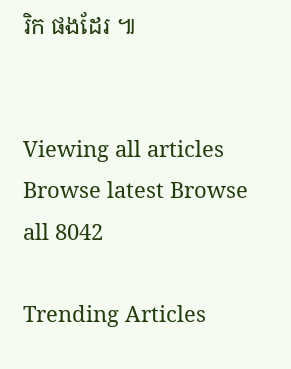រិក ផងដែរ ៕


Viewing all articles
Browse latest Browse all 8042

Trending Articles